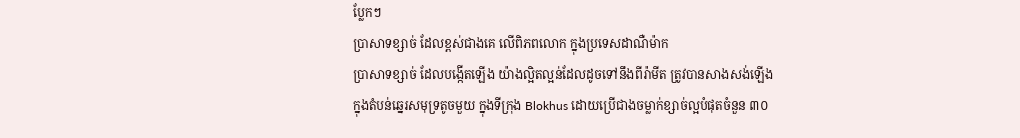ប្លែកៗ
ប្រាសាទខ្សាច់ ដែលខ្ពស់ជាងគេ លើពិភពលោក ក្នុងប្រទេសដាណឺម៉ាក
ប្រាសាទខ្សាច់ ដែលបង្កើតឡើង យ៉ាងល្អិតល្អន់ដែលដូចទៅនឹងពីរ៉ាមីត ត្រូវបានសាងសង់ឡើងក្នុងតំបន់ឆ្នេរសមុទ្រតូចមួយ ក្នុងទីក្រុង Blokhus ដោយប្រើជាងចម្លាក់ខ្សាច់ល្អបំផុតចំនួន ៣០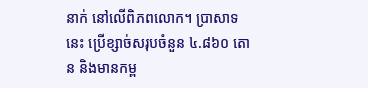នាក់ នៅលើពិភពលោក។ ប្រាសាទនេះ ប្រើខ្សាច់សរុបចំនួន ៤.៨៦០ តោន និងមានកម្ព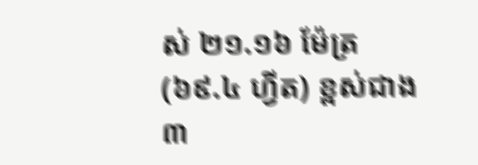ស់ ២១.១៦ ម៉ែត្រ (៦៩.៤ ហ្វីត) ខ្ពស់ជាង ៣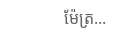ម៉ែត្រ...